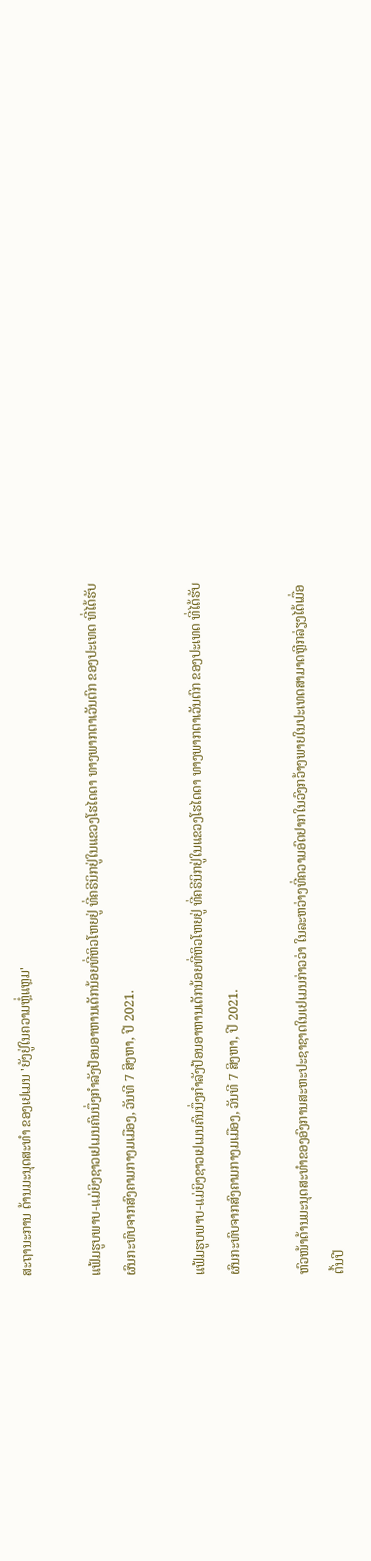ສະຖານະການ ດ້ານມະນຸດສະທໍາ ຂອງເຢເມນ 'ຍັງຢູ່ໃນຄວາມຫຼໍ່ແຫຼມ'

ແຟ້ມຮູບພາບ-ແມ່ຍິງຊາວເຢເມນຄົນນຶ່ງກໍາລັງປ້ອນອາຫານເດັກນ້ອຍທີ່ຫິວໂຫຍຢູ່ ທີ່ຄຣີນິກຢູ່ໃນແຂວງໂຮໄດດາ ທາງພາກຕາເວັນຕົກ ຂອງປະເທດ ທີ່ໄດ້ຮັບຜົນກະທົບຈາກສົງຄາມກາງມເມືອງ, ວັນທີ 7 ສິງຫາ, ປີ 2021.

ແຟ້ມຮູບພາບ-ແມ່ຍິງຊາວເຢເມນຄົນນຶ່ງກໍາລັງປ້ອນອາຫານເດັກນ້ອຍທີ່ຫິວໂຫຍຢູ່ ທີ່ຄຣີນິກຢູ່ໃນແຂວງໂຮໄດດາ ທາງພາກຕາເວັນຕົກ ຂອງປະເທດ ທີ່ໄດ້ຮັບຜົນກະທົບຈາກສົງຄາມກາງມເມືອງ, ວັນທີ 7 ສິງຫາ, ປີ 2021.

ຫົວໜ້າດ້ານມະນຸດສະທໍາຂອງອົງການສະຫະປະຊາຊາດໃນເຢເມນກ່າວວ່າ ໃນລະຫວ່າງທີ່ຄວາມອົດຢາກໃນວົງກວ້າງພາຍໃນປະເທດສາມາດຫຼີກລ່ຽງໄດ້ເມື່ອຕົ້ນປີ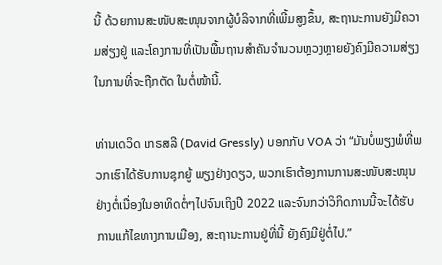ນີ້ ດ້ວຍການສະໜັບສະໜຸນຈາກຜູ້ບໍລິຈາກທີ່ເພີ້ມສູງຂຶ້ນ, ສະຖານະການຍັງມີຄວາມສ່ຽງຢູ່ ແລະໂຄງການທີ່ເປັນພື້ນຖານສໍາຄັນຈໍານວນຫຼວງຫຼາຍຍັງຄົງມີຄວາມສ່ຽງ ໃນການທີ່ຈະຖືກຕັດ ໃນຕໍ່ໜ້ານີ້.

ທ່ານເດວິດ ເກຣສລີ (David Gressly) ບອກກັບ VOA ວ່າ “ມັນບໍ່ພຽງພໍທີ່ພວກເຮົາໄດ້ຮັບການຊຸກຍູ້ ພຽງຢ່າງດຽວ, ພວກເຮົາຕ້ອງການການສະໜັບສະໜຸນຢ່າງຕໍ່ເນື່ອງໃນອາທິດຕໍ່ໆໄປຈົນເຖິງປີ 2022 ແລະຈົນກວ່າວິກິດການນີ້ຈະໄດ້ຮັບການແກ້ໄຂທາງການເມືອງ, ສະຖານະການຢູ່ທີ່ນີ້ ຍັງຄົງມີຢູ່ຕໍ່ໄປ.”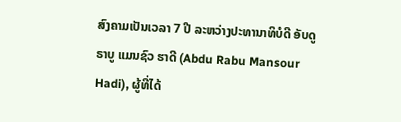ສົງຄາມເປັນເວລາ 7 ປີ ລະຫວ່າງປະທານາທິບໍດີ ອັບດູ ຣາບູ ແມນຊົວ ຮາດີ (Abdu Rabu Mansour Hadi), ຜູ້ທີ່ໄດ້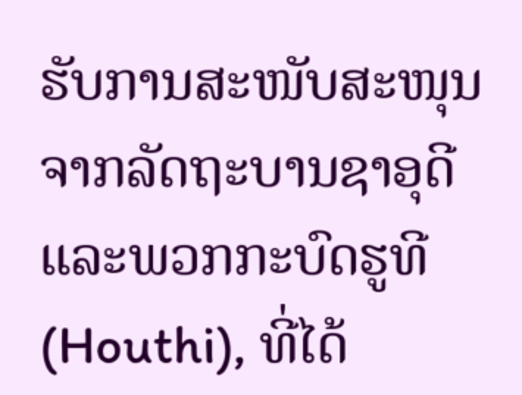ຮັບການສະໜັບສະໜຸນຈາກລັດຖະບານຊາອຸດີແລະພວກກະບົດຮູທີ (Houthi), ທີ່ໄດ້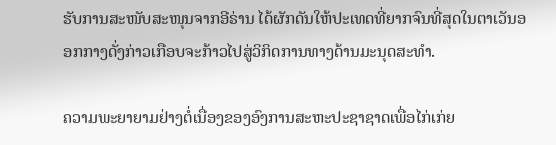ຮັບການສະໜັບສະໜຸນຈາກອີຣ່ານ ໄດ້ຜັກດັນໃຫ້ປະເທດທີ່ຍາກຈົນທີ່ສຸດໃນຕາເວັນອອກກາງດັ່ງກ່າວເກືອບຈະກ້າວໄປສູ່ວິກິດການທາງດ້ານມະນຸດສະທຳ.

ຄວາມພະຍາຍາມຢ່າງຕໍ່ເນື່ອງຂອງອົງການສະຫະປະຊາຊາດເພື່ອໄກ່ເກ່ຍ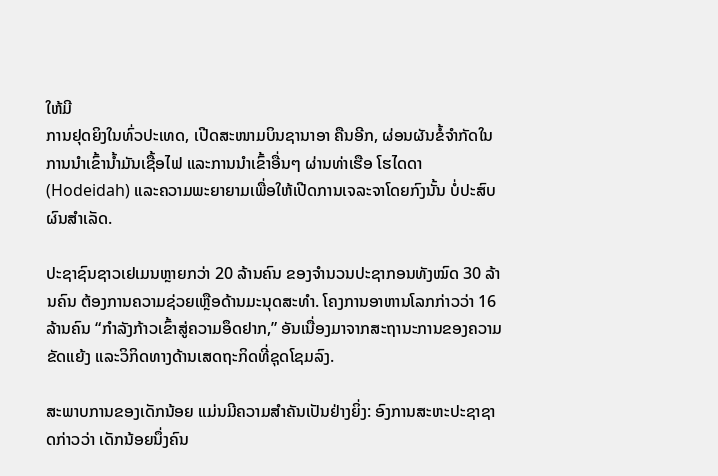ໃຫ້ມີ
ການຢຸດຍິງໃນທົ່ວປະເທດ, ເປີດສະໜາມບິນຊານາອາ ຄືນອີກ, ຜ່ອນຜັນຂໍ້ຈໍາກັດໃນການນຳເຂົ້ານ້ຳມັນເຊື້ອໄຟ ແລະການນໍາເຂົ້າອື່ນໆ ຜ່ານທ່າເຮືອ ໂຮໄດດາ (Hodeidah) ແລະຄວາມພະຍາຍາມເພື່ອໃຫ້ເປີດການເຈລະຈາໂດຍກົງນັ້ນ ບໍ່ປະສົບຜົນສໍາເລັດ.

ປະຊາຊົນຊາວເຢເມນຫຼາຍກວ່າ 20 ລ້ານຄົນ ຂອງຈຳນວນປະຊາກອນທັງໝົດ 30 ລ້ານຄົນ ຕ້ອງການຄວາມຊ່ວຍເຫຼືອດ້ານມະນຸດສະທໍາ. ໂຄງການອາຫານໂລກກ່າວວ່າ 16 ລ້ານຄົນ “ກໍາລັງກ້າວເຂົ້າສູ່ຄວາມອຶດຢາກ,” ອັນເນື່ອງມາຈາກສະຖານະການຂອງຄວາມຂັດແຍ້ງ ແລະວິກິດທາງດ້ານເສດຖະກິດທີ່ຊຸດໂຊມລົງ.

ສະພາບການຂອງເດັກນ້ອຍ ແມ່ນມີຄວາມສໍາຄັນເປັນຢ່າງຍິ່ງ: ອົງການສະຫະປະຊາຊາດກ່າວວ່າ ເດັກນ້ອຍນຶ່ງຄົນ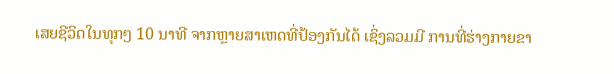ເສຍຊີວິດໃນທຸກໆ 10 ນາທີ ຈາກຫຼາຍສາເຫດທີ່ປ້ອງກັນໄດ້ ເຊິ່ງລວມມີ ການທີ່ຮ່າງກາຍຂາ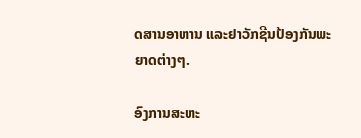ດສານອາຫານ ແລະຢາວັກຊີນປ້ອງກັນພະຍາດຕ່າງໆ.

ອົງການສະຫະ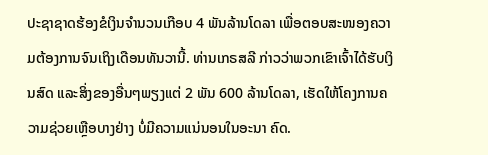ປະຊາຊາດຮ້ອງຂໍເງິນຈໍານວນເກືອບ 4 ພັນລ້ານໂດລາ ເພື່ອຕອບສະໜອງຄວາມຕ້ອງການຈົນເຖິງເດືອນທັນວານີ້. ທ່ານເກຣສລີ ກ່າວວ່າພວກເຂົາເຈົ້າໄດ້ຮັບເງິນສົດ ແລະສິ່ງຂອງອື່ນໆພຽງແຕ່ 2 ພັນ 600 ລ້ານໂດລາ, ເຮັດໃຫ້ໂຄງການຄວາມຊ່ວຍເຫຼືອບາງຢ່າງ ບໍ່ມີຄວາມແນ່ນອນໃນອະນາ ຄົດ.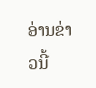ອ່ານຂ່າວນີ້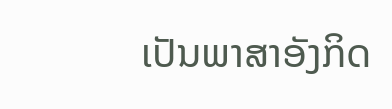ເປັນພາສາອັງກິດ